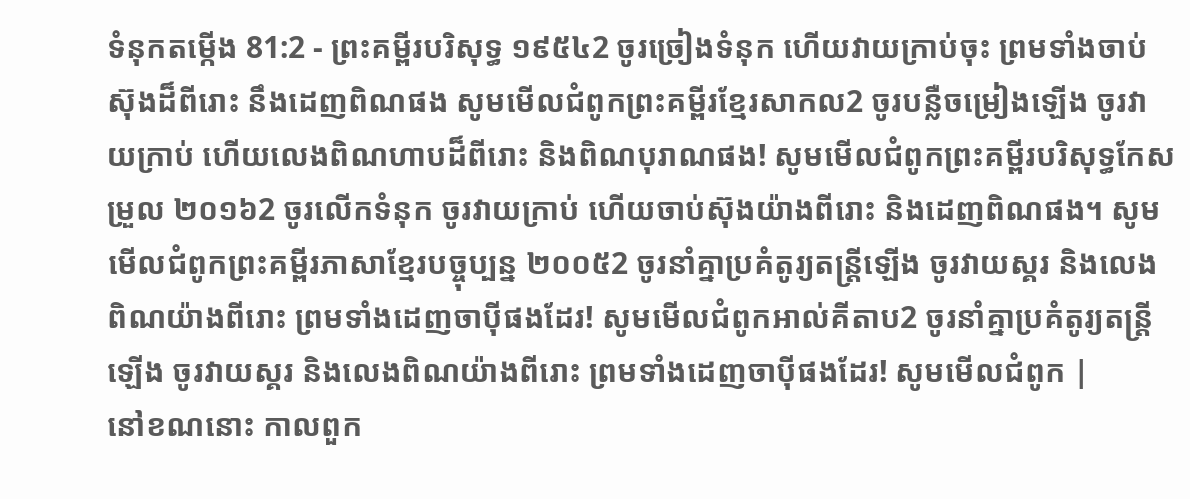ទំនុកតម្កើង 81:2 - ព្រះគម្ពីរបរិសុទ្ធ ១៩៥៤2 ចូរច្រៀងទំនុក ហើយវាយក្រាប់ចុះ ព្រមទាំងចាប់ស៊ុងដ៏ពីរោះ នឹងដេញពិណផង សូមមើលជំពូកព្រះគម្ពីរខ្មែរសាកល2 ចូរបន្លឺចម្រៀងឡើង ចូរវាយក្រាប់ ហើយលេងពិណហាបដ៏ពីរោះ និងពិណបុរាណផង! សូមមើលជំពូកព្រះគម្ពីរបរិសុទ្ធកែសម្រួល ២០១៦2 ចូរលើកទំនុក ចូរវាយក្រាប់ ហើយចាប់ស៊ុងយ៉ាងពីរោះ និងដេញពិណផង។ សូមមើលជំពូកព្រះគម្ពីរភាសាខ្មែរបច្ចុប្បន្ន ២០០៥2 ចូរនាំគ្នាប្រគំតូរ្យតន្ត្រីឡើង ចូរវាយស្គរ និងលេងពិណយ៉ាងពីរោះ ព្រមទាំងដេញចាប៉ីផងដែរ! សូមមើលជំពូកអាល់គីតាប2 ចូរនាំគ្នាប្រគំតូរ្យតន្ត្រីឡើង ចូរវាយស្គរ និងលេងពិណយ៉ាងពីរោះ ព្រមទាំងដេញចាប៉ីផងដែរ! សូមមើលជំពូក |
នៅខណនោះ កាលពួក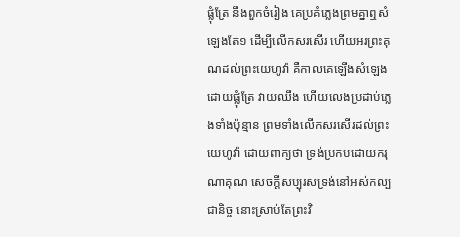ផ្លុំត្រែ នឹងពួកចំរៀង គេប្រគំភ្លេងព្រមគ្នាឮសំឡេងតែ១ ដើម្បីលើកសរសើរ ហើយអរព្រះគុណដល់ព្រះយេហូវ៉ា គឺកាលគេឡើងសំឡេងដោយផ្លុំត្រែ វាយឈឹង ហើយលេងប្រដាប់ភ្លេងទាំងប៉ុន្មាន ព្រមទាំងលើកសរសើរដល់ព្រះយេហូវ៉ា ដោយពាក្យថា ទ្រង់ប្រកបដោយករុណាគុណ សេចក្ដីសប្បុរសទ្រង់នៅអស់កល្បជានិច្ច នោះស្រាប់តែព្រះវិ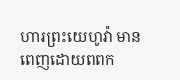ហារព្រះយេហូវ៉ា មានពេញដោយពពក